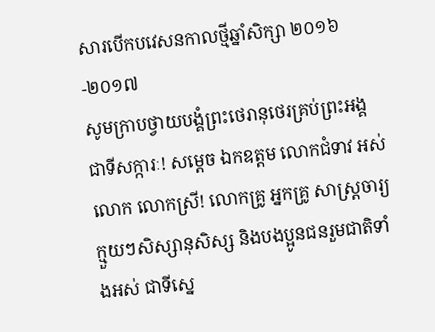សារបើកបវេសនកាលថ្មីឆ្នាំសិក្សា ២០១៦-២០១៧
សូមក្រាបថ្វាយបង្គំព្រះថេរានុថេរគ្រប់ព្រះអង្គជាទីសក្ការៈ! សម្តេច ឯកឧត្តម លោកជំទាវ អស់លោក លោកស្រី! លោកគ្រូ អ្នកគ្រូ សាស្ត្រចារ្យ ក្មួយៗសិស្សានុសិស្ស និងបងប្អូនជនរួមជាតិទាំងអស់ ជាទីស្នេ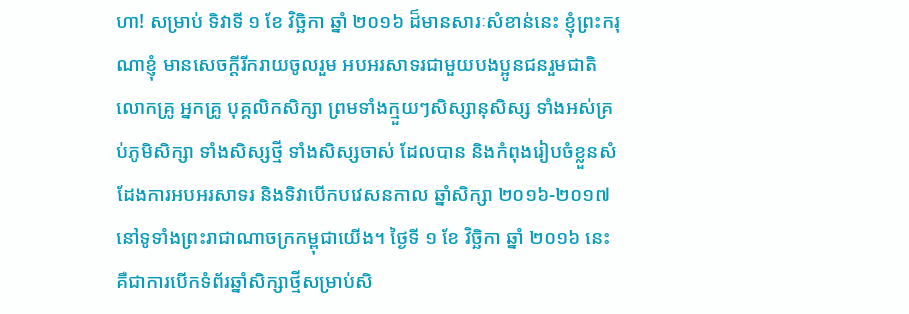ហា! សម្រាប់ ទិវាទី ១ ខែ វិច្ឆិកា ឆ្នាំ ២០១៦ ដ៏មានសារៈសំខាន់នេះ ខ្ញុំព្រះករុណាខ្ញុំ មានសេចក្តីរីករាយចូលរួម អបអរសាទរជាមួយបងប្អូនជនរួមជាតិ លោកគ្រូ អ្នកគ្រូ បុគ្គលិកសិក្សា ព្រមទាំងក្មួយៗសិស្សានុសិស្ស ទាំងអស់គ្រប់ភូមិសិក្សា ទាំងសិស្សថ្មី ទាំងសិស្សចាស់ ដែលបាន និងកំពុងរៀបចំខ្លួនសំដែងការអបអរសាទរ និងទិវាបើកបវេសនកាល ឆ្នាំសិក្សា ២០១៦-២០១៧ នៅទូទាំងព្រះរាជាណាចក្រកម្ពុជាយើង។ ថ្ងៃទី ១ ខែ វិច្ឆិកា ឆ្នាំ ២០១៦ នេះ គឺជាការបើកទំព័រឆ្នាំសិក្សាថ្មីសម្រាប់សិ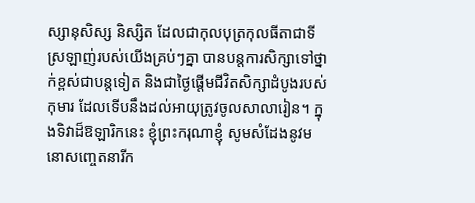ស្សានុសិស្ស និស្សិត ដែលជាកុលបុត្រកុលធីតាជាទីស្រឡាញ់របស់យើងគ្រប់ៗគ្នា បានបន្តការសិក្សាទៅថ្នាក់ខ្ពស់ជាបន្តទៀត និងជាថ្ងៃផ្តើមជីវិតសិក្សាដំបូងរបស់កុមារ ដែលទើបនឹងដល់អាយុត្រូវចូលសាលារៀន។ ក្នុងទិវាដ៏ឱឡារិកនេះ ខ្ញុំព្រះករុណាខ្ញុំ សូមសំដែងនូវមនោសញ្ចេតនារីក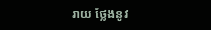រាយ ថ្លែងនូវ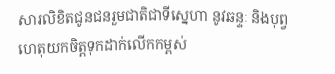សារលិខិតជូនជនរួមជាតិជាទីស្នេហា នូវឆន្ទៈ និងបុព្វហេតុយកចិត្តទុកដាក់លើកកម្ពស់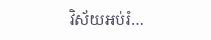វិស័យអប់រំ…